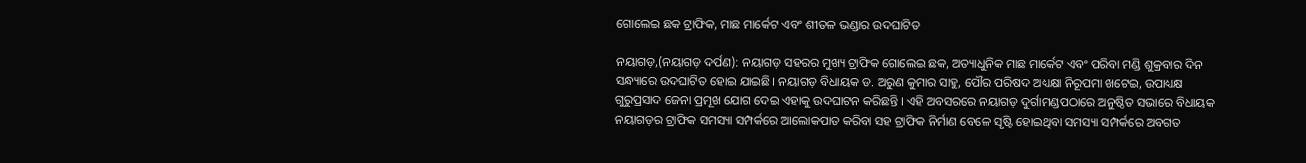ଗୋଲେଇ ଛକ ଟ୍ରାଫିକ, ମାଛ ମାର୍କେଟ ଏବଂ ଶୀତଳ ଭଣ୍ଡାର ଉଦଘାଟିତ

ନୟାଗଡ଼,(ନୟାଗଡ଼ ଦର୍ପଣ): ନୟାଗଡ଼ ସହରର ମୁଖ୍ୟ ଟ୍ରାଫିକ ଗୋଲେଇ ଛକ, ଅତ୍ୟାଧୁନିକ ମାଛ ମାର୍କେଟ ଏବଂ ପରିବା ମଣ୍ଡି ଶୁକ୍ରବାର ଦିନ ସନ୍ଧ୍ୟାରେ ଉଦଘାଟିତ ହୋଇ ଯାଇଛି। ନୟାଗଡ଼ ବିଧାୟକ ଡ. ଅରୁଣ କୁମାର ସାହୁ, ପୌର ପରିଷଦ ଅଧ୍ୟକ୍ଷା ନିରୂପମା ଖଟେଇ, ଉପାଧ୍ୟକ୍ଷ ଗୁରୁପ୍ରସାଦ ଜେନା ପ୍ରମୂଖ ଯୋଗ ଦେଇ ଏହାକୁ ଉଦଘାଟନ କରିଛନ୍ତି । ଏହି ଅବସରରେ ନୟାଗଡ଼ ଦୁର୍ଗାମଣ୍ଡପଠାରେ ଅନୁଷ୍ଠିତ ସଭାରେ ବିଧାୟକ ନୟାଗଡ଼ର ଟ୍ରାଫିକ ସମସ୍ୟା ସମ୍ପର୍କରେ ଆଲୋକପାତ କରିବା ସହ ଟ୍ରାଫିକ ନିର୍ମାଣ ବେଳେ ସୃଷ୍ଟି ହୋଇଥିବା ସମସ୍ୟା ସମ୍ପର୍କରେ ଅବଗତ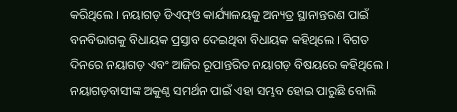କରିଥିଲେ । ନୟାଗଡ଼ ଡିଏଫ୍ଓ କାର୍ଯ୍ୟାଳୟକୁ ଅନ୍ୟତ୍ର ସ୍ଥାନାନ୍ତରଣ ପାଇଁ ବନବିଭାଗକୁ ବିଧାୟକ ପ୍ରସ୍ତାବ ଦେଇଥିବା ବିଧାୟକ କହିଥିଲେ । ବିଗତ ଦିନରେ ନୟାଗଡ଼ ଏବଂ ଆଜିର ରୂପାନ୍ତରିତ ନୟାଗଡ଼ ବିଷୟରେ କହିଥିଲେ । ନୟାଗଡ଼ବାସୀଙ୍କ ଅକୁଣ୍ଠ ସମର୍ଥନ ପାଇଁ ଏହା ସମ୍ଭବ ହୋଇ ପାରୁଛି ବୋଲି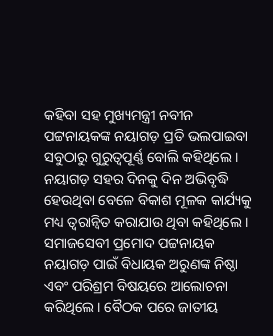କହିବା ସହ ମୁଖ୍ୟମନ୍ତ୍ରୀ ନବୀନ ପଟ୍ଟନାୟକଙ୍କ ନୟାଗଡ଼ ପ୍ରତି ଭଲପାଇବା ସବୁଠାରୁ ଗୁରୁତ୍ବପୂର୍ଣ୍ଣ ବୋଲି କହିଥିଲେ । ନୟାଗଡ଼ ସହର ଦିନକୁ ଦିନ ଅଭିବୃଦ୍ଧି ହେଉଥିବା ବେଳେ ବିକାଶ ମୂଳକ କାର୍ଯ୍ୟକୁ ମଧ୍ୟ ତ୍ବରାନ୍ବିତ କରାଯାଉ ଥିବା କହିଥିଲେ । ସମାଜସେବୀ ପ୍ରମୋଦ ପଟ୍ଟନାୟକ ନୟାଗଡ଼ ପାଇଁ ବିଧାୟକ ଅରୁଣଙ୍କ ନିଷ୍ଠା ଏବଂ ପରିଶ୍ରମ ବିଷୟରେ ଆଲୋଚନା କରିଥିଲେ । ବୈଠକ ପରେ ଜାତୀୟ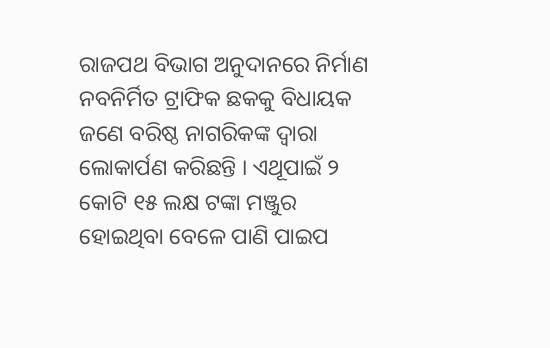ରାଜପଥ ବିଭାଗ ଅନୁଦାନରେ ନିର୍ମାଣ ନବନିର୍ମିତ ଟ୍ରାଫିକ ଛକକୁ ବିଧାୟକ ଜଣେ ବରିଷ୍ଠ ନାଗରିକଙ୍କ ଦ୍ବାରା ଲୋକାର୍ପଣ କରିଛନ୍ତି । ଏଥୂପାଇଁ ୨ କୋଟି ୧୫ ଲକ୍ଷ ଟଙ୍କା ମଞ୍ଜୁର ହୋଇଥିବା ବେଳେ ପାଣି ପାଇପ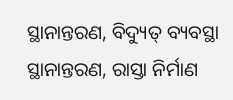ସ୍ଥାନାନ୍ତରଣ, ବିଦ୍ୟୁତ୍ ବ୍ୟବସ୍ଥା ସ୍ଥାନାନ୍ତରଣ, ରାସ୍ତା ନିର୍ମାଣ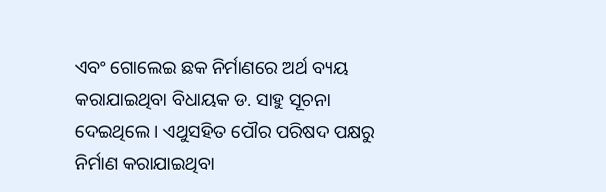ଏବଂ ଗୋଲେଇ ଛକ ନିର୍ମାଣରେ ଅର୍ଥ ବ୍ୟୟ କରାଯାଇଥିବା ବିଧାୟକ ଡ. ସାହୁ ସୂଚନା ଦେଇଥିଲେ । ଏଥୁସହିତ ପୌର ପରିଷଦ ପକ୍ଷରୁ ନିର୍ମାଣ କରାଯାଇଥିବା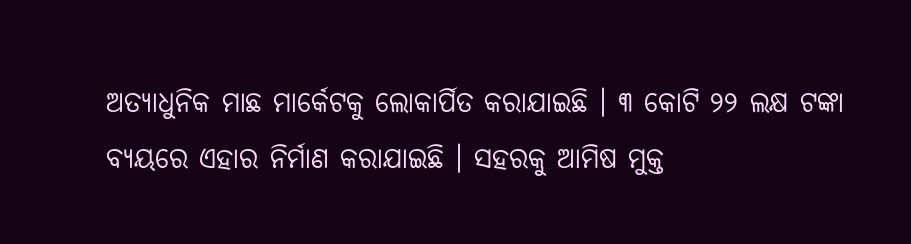ଅତ୍ୟାଧୁନିକ ମାଛ ମାର୍କେଟକୁ ଲୋକାର୍ପିତ କରାଯାଇଛି । ୩ କୋଟି ୨୨ ଲକ୍ଷ ଟଙ୍କା ବ୍ୟୟରେ ଏହାର ନିର୍ମାଣ କରାଯାଇଛି । ସହରକୁ ଆମିଷ ମୁକ୍ତ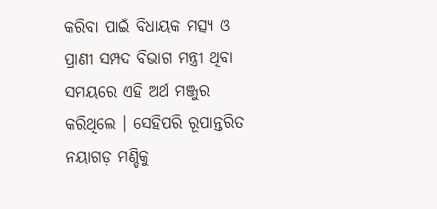କରିବା ପାଇଁ ବିଧାୟକ ମତ୍ସ୍ୟ ଓ ପ୍ରାଣୀ ସମ୍ପଦ ବିଭାଗ ମନ୍ତ୍ରୀ ଥିବା ସମୟରେ ଏହି ଅର୍ଥ ମଞ୍ଜୁର କରିଥିଲେ । ସେହିପରି ରୂପାନ୍ତରିତ ନୟାଗଡ଼ ମଣ୍ଡିକୁ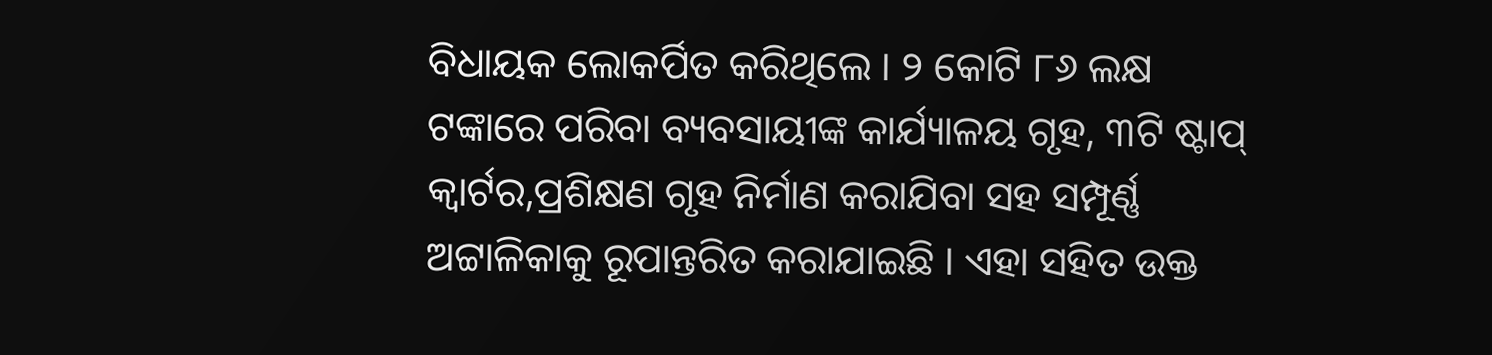ବିଧାୟକ ଲୋକର୍ପିତ କରିଥିଲେ । ୨ କୋଟି ୮୬ ଲକ୍ଷ ଟଙ୍କାରେ ପରିବା ବ୍ୟବସାୟୀଙ୍କ କାର୍ଯ୍ୟାଳୟ ଗୃହ, ୩ଟି ଷ୍ଟାପ୍ କ୍ୱାର୍ଟର,ପ୍ରଶିକ୍ଷଣ ଗୃହ ନିର୍ମାଣ କରାଯିବା ସହ ସମ୍ପୂର୍ଣ୍ଣ ଅଟ୍ଟାଳିକାକୁ ରୂପାନ୍ତରିତ କରାଯାଇଛି । ଏହା ସହିତ ଉକ୍ତ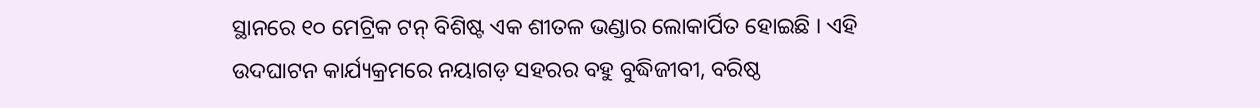ସ୍ଥାନରେ ୧୦ ମେଟ୍ରିକ ଟନ୍‌ ବିଶିଷ୍ଟ ଏକ ଶୀତଳ ଭଣ୍ଡାର ଲୋକାର୍ପିତ ହୋଇଛି । ଏହି ଉଦଘାଟନ କାର୍ଯ୍ୟକ୍ରମରେ ନୟାଗଡ଼ ସହରର ବହୁ ବୁଦ୍ଧିଜୀବୀ, ବରିଷ୍ଠ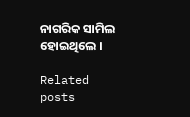ନାଗରିକ ସାମିଲ ହୋଇଥିଲେ ।

Related posts